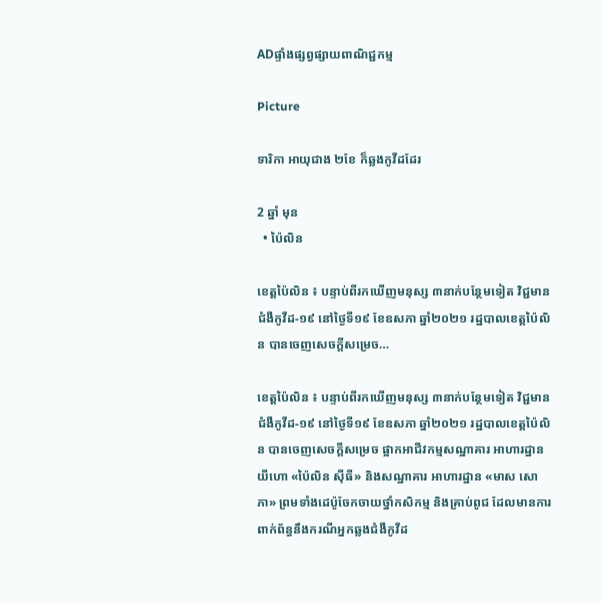ADផ្ទាំងផ្សព្វផ្សាយពាណិជ្ជកម្ម

Picture

ទារិកា អាយុជាង ២ខែ ក៏ឆ្លងកូវីដដែរ

2 ឆ្នាំ មុន
  • ប៉ៃលិន

ខេត្តប៉ៃលិន ៖ បន្ទាប់ពីរកឃើញមនុស្ស ៣នាក់បន្ថែមទៀត វិជ្ជមានជំងឺកូវីដ-១៩ នៅថ្ងៃទី១៩ ខែឧសភា ឆ្នាំ២០២១ រដ្ឋបាលខេត្តប៉ៃលិន បានចេញសេចក្តីសម្រេច…

ខេត្តប៉ៃលិន ៖ បន្ទាប់ពីរកឃើញមនុស្ស ៣នាក់បន្ថែមទៀត វិជ្ជមានជំងឺកូវីដ-១៩ នៅថ្ងៃទី១៩ ខែឧសភា ឆ្នាំ២០២១ រដ្ឋបាលខេត្តប៉ៃលិន បានចេញសេចក្តីសម្រេច ផ្អាកឣាជីវកម្មសណ្ឋាគារ អាហារដ្ឋាន យីហោ «ប៉ៃលិន ស៊ីធី» និងសណ្ឋាគារ ឣាហារដ្ឋាន «មាស សោភា» ព្រមទាំងដេប៉ូចែកចាយថ្នាំកសិកម្ម និងគ្រាប់ពូជ ដែលមានការពាក់ព័ន្ធនឹងករណីឣ្នកឆ្លងជំងឺកូវីដ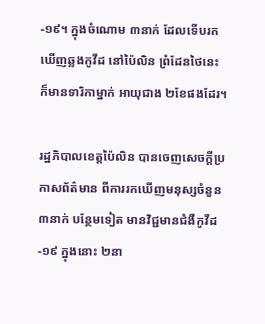-១៩។ ក្នុងចំណោម ៣នាក់ ដែលទើបរកឃើញឆ្លងកូវីដ នៅប៉ៃលិន ព្រំដែនថៃនេះ ក៏មានទារិកាម្នាក់ អាយុជាង ២ខែផងដែរ។

រដ្ឋភិបាលខេត្តប៉ៃលិន បានចេញសេចក្ដីប្រកាសព័ត៌មាន ពីការរកឃើញមនុស្សចំនួន ៣នាក់ បន្ថែមទៀត មានវិជ្ជមានជំងឺកូវីដ-១៩ ក្នុងនោះ ២នា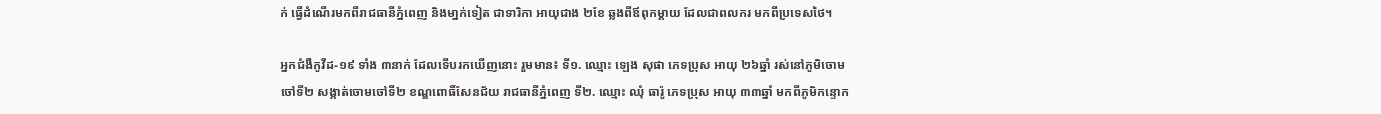ក់ ធ្វើដំណើរមកពីរាជធានីភ្នំពេញ និងមា្នក់ទៀត ជាទារិកា អាយុជាង ២ខែ ឆ្លងពីឪពុកម្ដាយ ដែលជាពលករ មកពីប្រទេសថៃ។

អ្នកជំងឺកូវីដ-១៩ ទាំង ៣នាក់ ដែលទើបរកឃើញនោះ រួមមាន៖ ទី១. ឈ្មោះ ឡេង សុផា ភេទប្រុស អាយុ ២៦ឆ្នាំ រស់នៅភូមិចោមចៅទី២ សង្កាត់ចោមចៅទី២ ខណ្ឌពោធិ៍សែនជ័យ រាជធានីភ្នំពេញ ទី២. ឈ្មោះ ឈុំ ធារ៉ូ ភេទប្រុស អាយុ ៣៣ឆ្នាំ មកពីភូមិកន្ទោក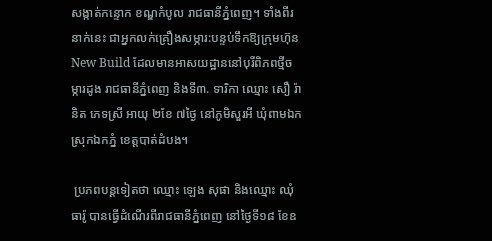សង្កាត់កន្ទោក ខណ្ឌកំបូល រាជធានីភ្នំពេញ។ ទាំងពីរនាក់នេះ ជាអ្នកលក់គ្រឿងសម្ភារ:បន្ទប់ទឹកឱ្យក្រុមហ៊ុន New Build ដែលមានអាសយដ្ឋាននៅបុរីពិភពថ្មីចម្ការដូង រាជធានីភ្នំពេញ និងទី៣. ទារិកា ឈ្មោះ សឿ រ៉ានិត ភេទស្រី អាយុ ២ខែ ៧ថ្ងៃ នៅភូមិសួរអី ឃុំពាមឯក ស្រុកឯកភ្នំ ខេត្តបាត់ដំបង។

 ប្រភពបន្តទៀតថា ឈ្មោះ ឡេង សុផា និងឈ្មោះ ឈុំ ធារ៉ូ បានធ្វើដំណើរពីរាជធានីភ្នំពេញ នៅថ្ងៃទី១៨ ខែឧ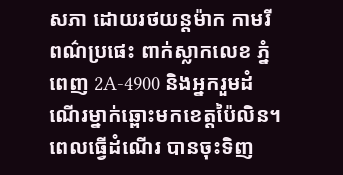សភា ដោយរថយន្តម៉ាក កាមរី ពណ៌ប្រផេះ ពាក់ស្លាកលេខ ភ្នំពេញ 2A-4900 និងអ្នករួមដំណើរម្នាក់ឆ្ពោះមកខេត្តប៉ៃលិន។ ពេលធ្វើដំណើរ បានចុះទិញ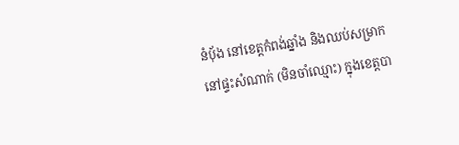នំប៉័ង នៅខេត្តកំពង់ឆ្នាំង និងឈប់សម្រាកនៅផ្ទះសំណាក់ (មិនចាំឈ្មោះ) ក្នុងខេត្តបា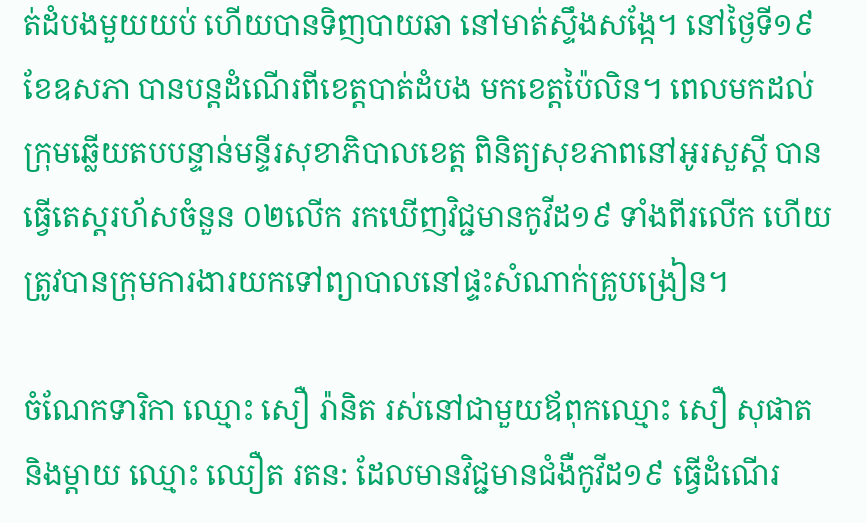ត់ដំបងមួយយប់ ហើយបានទិញបាយឆា នៅមាត់ស្ទឹងសង្កែ។ នៅថ្ងៃទី១៩ ខែឧសភា បានបន្តដំណើរពីខេត្តបាត់ដំបង មកខេត្តប៉ៃលិន។ ពេលមកដល់ក្រុមឆ្លើយតបបន្ទាន់មន្ទីរសុខាភិបាលខេត្ត ពិនិត្យសុខភាពនៅអូរសួស្តី បានធ្វើតេស្តរហ័សចំនួន ០២លើក រកឃើញវិជ្ជមានកូវីដ១៩ ទាំងពីរលើក ហើយត្រូវបានក្រុមការងារយកទៅព្យាបាលនៅផ្ទះសំណាក់គ្រូបង្រៀន។

ចំណែកទារិកា ឈ្មោះ សឿ រ៉ានិត រស់នៅជាមួយឪពុកឈ្មោះ សឿ សុផាត និងម្តាយ ឈ្មោះ ឈឿត រតន: ដែលមានវិជ្ជមានជំងឺកូវីដ១៩ ធ្វើដំណើរ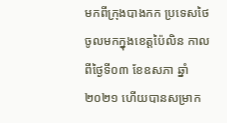មកពីក្រុងបាងកក ប្រទេសថៃ ចូលមកក្នុងខេត្តប៉ៃលិន កាលពីថ្ងៃទី០៣ ខែឧសភា ឆ្នាំ២០២១ ហើយបានសម្រាក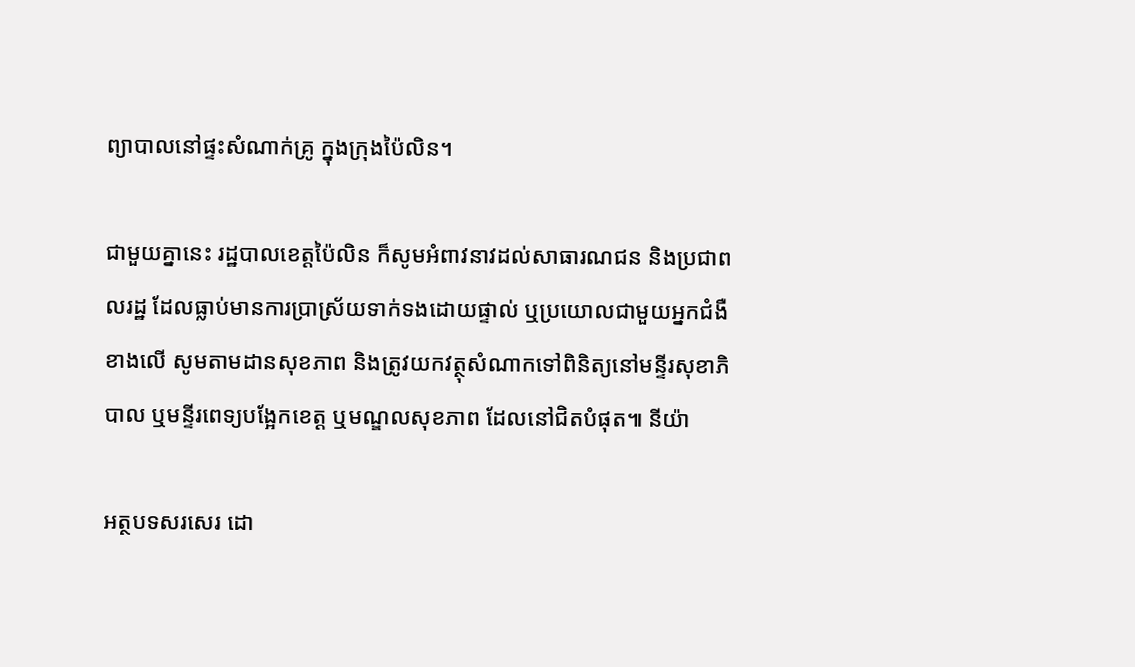ព្យាបាលនៅផ្ទះសំណាក់គ្រូ ក្នុងក្រុងប៉ៃលិន។

ជាមួយគ្នានេះ រដ្ឋបាលខេត្តប៉ៃលិន ក៏សូមអំពាវនាវដល់សាធារណជន និងប្រជាពលរដ្ឋ ដែលធ្លាប់មានការប្រាស្រ័យទាក់ទងដោយផ្ទាល់ ឬប្រយោលជាមួយអ្នកជំងឺខាងលើ សូមតាមដានសុខភាព និងត្រូវយកវត្ថុសំណាកទៅពិនិត្យនៅមន្ទីរសុខាភិបាល ឬមន្ទីរពេទ្យបង្អែកខេត្ដ ឬមណ្ឌលសុខភាព ដែលនៅជិតបំផុត៕ នីយ៉ា

អត្ថបទសរសេរ ដោ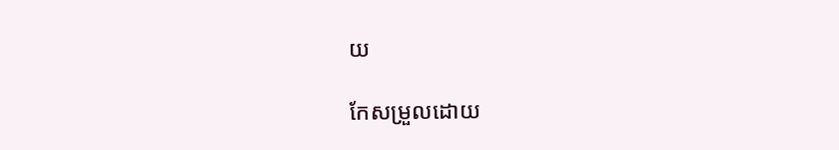យ

កែសម្រួលដោយ